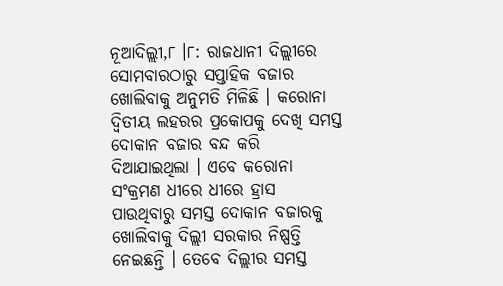ନୂଆଦିଲ୍ଲୀ,୮ ।୮: ରାଜଧାନୀ ଦିଲ୍ଲୀରେ ସୋମବାରଠାରୁ ସପ୍ତାହିକ ବଜାର ଖୋଲିବାକୁ ଅନୁମତି ମିଳିଛି । କରୋନା ଦ୍ୱିତୀୟ ଲହରର ପ୍ରକୋପକୁ ଦେଖି ସମସ୍ତ ଦୋକାନ ବଜାର ବନ୍ଦ କରି ଦିଆଯାଇଥିଲା । ଏବେ କରୋନା ସଂକ୍ରମଣ ଧୀରେ ଧୀରେ ହ୍ରାସ ପାଉଥିବାରୁ ସମସ୍ତ ଦୋକାନ ବଜାରକୁ ଖୋଲିବାକୁ ଦିଲ୍ଲୀ ସରକାର ନିଷ୍ପତ୍ତି ନେଇଛନ୍ତି । ତେବେ ଦିଲ୍ଲୀର ସମସ୍ତ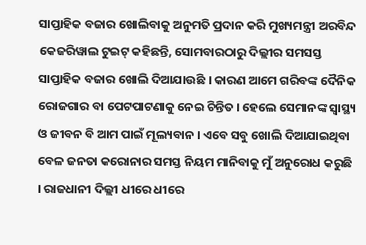ସାପ୍ତାହିକ ବଜାର ଖୋଲିବାକୁ ଅନୁମତି ପ୍ରଦାନ କରି ମୁଖ୍ୟମନ୍ତ୍ରୀ ଅରବିନ୍ଦ କେଜରିୱାଲ ଟୁଇଟ୍ କହିଛନ୍ତି, ସୋମବାରଠାରୁ ଦିଲ୍ଲୀର ସମସସ୍ତ ସାପ୍ତାହିକ ବଜାର ଖୋଲି ଦିଆଯାଉଛି । କାରଣ ଆମେ ଗରିବଙ୍କ ଦୈନିକ ରୋଜଗାର ବା ପେଟପାଟଣାକୁ ନେଇ ଚିନ୍ତିତ । ହେଲେ ସେମାନଙ୍କ ସ୍ୱାସ୍ଥ୍ୟ ଓ ଜୀବନ ବି ଆମ ପାଇଁ ମୂଲ୍ୟବାନ । ଏବେ ସବୁ ଖୋଲି ଦିଆଯାଇଥିବା ବେଳ ଜନତା କରୋନାର ସମସ୍ତ ନିୟମ ମାନିବାକୁ ମୁଁ ଅନୁରୋଧ କରୁଛି । ରାଜଧାନୀ ଦିଲ୍ଲୀ ଧୀରେ ଧୀରେ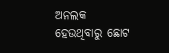ଅନଲକ ହେଉଥିବାରୁ ଛୋଟ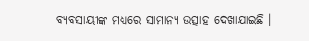ବ୍ୟବସାୟୀଙ୍କ ମଧ୍ୟରେ ସାମାନ୍ୟ ଉତ୍ସାହ ଦେଖାଯାଇଛି ।